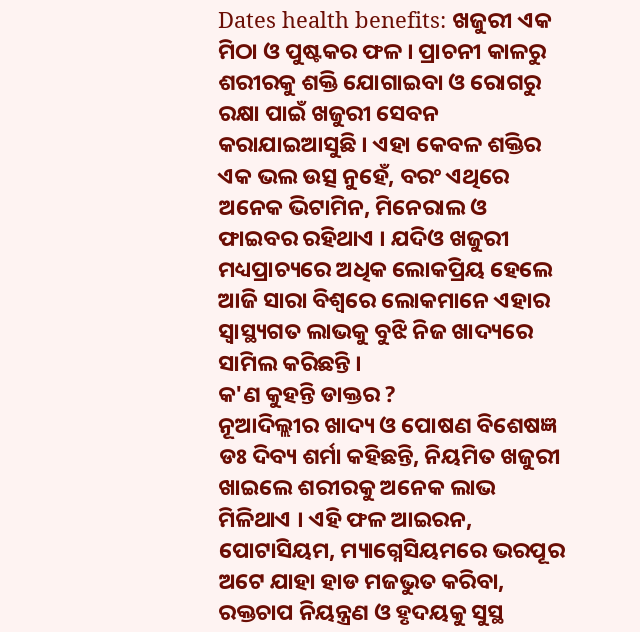Dates health benefits: ଖଜୁରୀ ଏକ ମିଠା ଓ ପୁଷ୍ଟକର ଫଳ । ପ୍ରାଚନୀ କାଳରୁ ଶରୀରକୁ ଶକ୍ତି ଯୋଗାଇବା ଓ ରୋଗରୁ ରକ୍ଷା ପାଇଁ ଖଜୁରୀ ସେବନ କରାଯାଇଆସୁଛି । ଏହା କେବଳ ଶକ୍ତିର ଏକ ଭଲ ଉତ୍ସ ନୁହେଁ, ବରଂ ଏଥିରେ ଅନେକ ଭିଟାମିନ, ମିନେରାଲ ଓ ଫାଇବର ରହିଥାଏ । ଯଦିଓ ଖଜୁରୀ ମଧ୍ୟପ୍ରାଚ୍ୟରେ ଅଧିକ ଲୋକପ୍ରିୟ ହେଲେ ଆଜି ସାରା ବିଶ୍ବରେ ଲୋକମାନେ ଏହାର ସ୍ବାସ୍ଥ୍ୟଗତ ଲାଭକୁ ବୁଝି ନିଜ ଖାଦ୍ୟରେ ସାମିଲ କରିଛନ୍ତି ।
କ'ଣ କୁହନ୍ତି ଡାକ୍ତର ?
ନୂଆଦିଲ୍ଲୀର ଖାଦ୍ୟ ଓ ପୋଷଣ ବିଶେଷଜ୍ଞ ଡଃ ଦିବ୍ୟ ଶର୍ମା କହିଛନ୍ତି, ନିୟମିତ ଖଜୁରୀ ଖାଇଲେ ଶରୀରକୁ ଅନେକ ଲାଭ ମିଳିଥାଏ । ଏହି ଫଳ ଆଇରନ, ପୋଟାସିୟମ, ମ୍ୟାଗ୍ନେସିୟମରେ ଭରପୂର ଅଟେ ଯାହା ହାଡ ମଜଭୁତ କରିବା, ରକ୍ତଚାପ ନିୟନ୍ତ୍ରଣ ଓ ହୃଦୟକୁ ସୁସ୍ଥ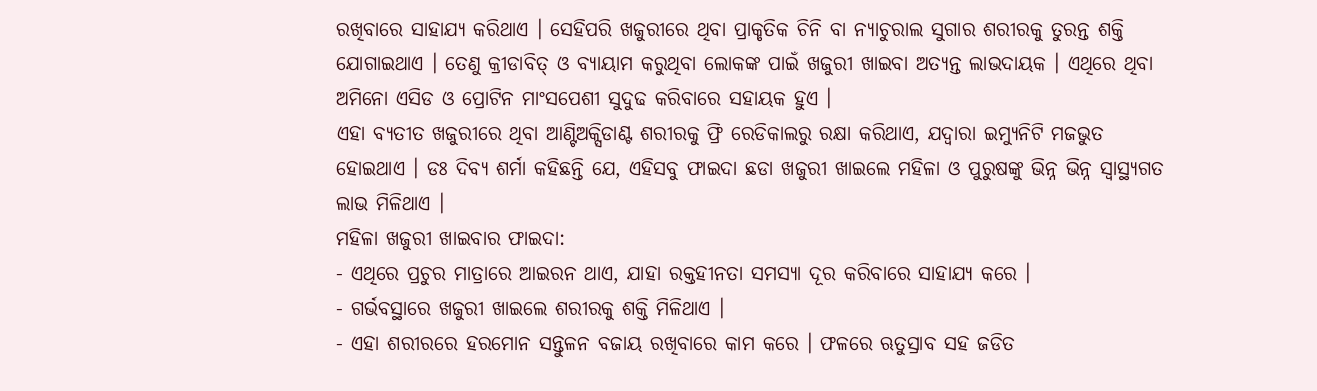ରଖିବାରେ ସାହାଯ୍ୟ କରିଥାଏ । ସେହିପରି ଖଜୁରୀରେ ଥିବା ପ୍ରାକୃତିକ ଚିନି ବା ନ୍ୟାଚୁରାଲ ସୁଗାର ଶରୀରକୁ ତୁରନ୍ତ ଶକ୍ତି ଯୋଗାଇଥାଏ । ତେଣୁ କ୍ରୀଡାବିତ୍ ଓ ବ୍ୟାୟାମ କରୁଥିବା ଲୋକଙ୍କ ପାଇଁ ଖଜୁରୀ ଖାଇବା ଅତ୍ୟନ୍ତ ଲାଭଦାୟକ । ଏଥିରେ ଥିବା ଅମିନୋ ଏସିଡ ଓ ପ୍ରୋଟିନ ମାଂସପେଶୀ ସୁଦୁଢ କରିବାରେ ସହାୟକ ହୁଏ ।
ଏହା ବ୍ୟତୀତ ଖଜୁରୀରେ ଥିବା ଆଣ୍ଟିଅକ୍ସିଡାଣ୍ଟ ଶରୀରକୁ ଫ୍ରି ରେଡିକାଲରୁ ରକ୍ଷା କରିଥାଏ, ଯଦ୍ବାରା ଇମ୍ୟୁନିଟି ମଜଭୁତ ହୋଇଥାଏ । ଡଃ ଦିବ୍ୟ ଶର୍ମା କହିଛନ୍ତି ଯେ, ଏହିସବୁ ଫାଇଦା ଛଡା ଖଜୁରୀ ଖାଇଲେ ମହିଳା ଓ ପୁରୁଷଙ୍କୁ ଭିନ୍ନ ଭିନ୍ନ ସ୍ବାସ୍ଥ୍ୟଗତ ଲାଭ ମିଳିଥାଏ ।
ମହିଳା ଖଜୁରୀ ଖାଇବାର ଫାଇଦା:
- ଏଥିରେ ପ୍ରଚୁର ମାତ୍ରାରେ ଆଇରନ ଥାଏ, ଯାହା ରକ୍ତହୀନତା ସମସ୍ୟା ଦୂର କରିବାରେ ସାହାଯ୍ୟ କରେ ।
- ଗର୍ଭବସ୍ଥାରେ ଖଜୁରୀ ଖାଇଲେ ଶରୀରକୁ ଶକ୍ତି ମିଳିଥାଏ ।
- ଏହା ଶରୀରରେ ହରମୋନ ସନ୍ତୁଳନ ବଜାୟ ରଖିବାରେ କାମ କରେ । ଫଳରେ ଋତୁସ୍ରାବ ସହ ଜଡିତ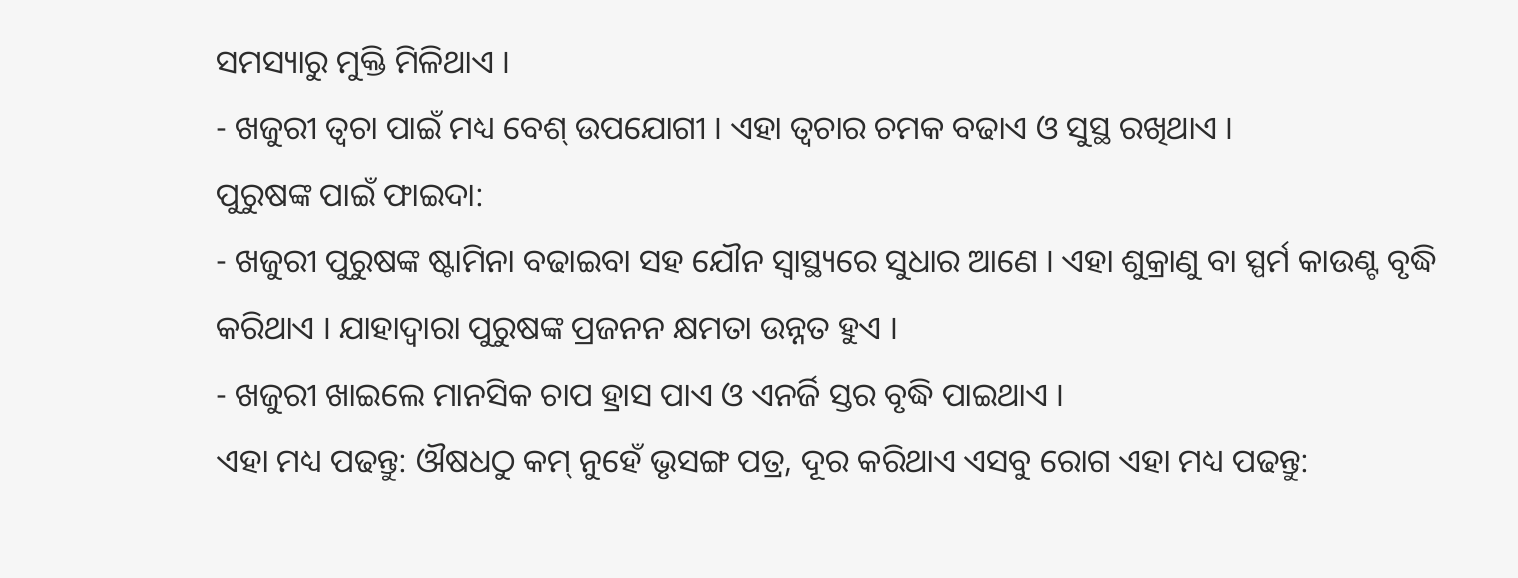ସମସ୍ୟାରୁ ମୁକ୍ତି ମିଳିଥାଏ ।
- ଖଜୁରୀ ତ୍ବଚା ପାଇଁ ମଧ୍ୟ ବେଶ୍ ଉପଯୋଗୀ । ଏହା ତ୍ବଚାର ଚମକ ବଢାଏ ଓ ସୁସ୍ଥ ରଖିଥାଏ ।
ପୁରୁଷଙ୍କ ପାଇଁ ଫାଇଦା:
- ଖଜୁରୀ ପୁରୁଷଙ୍କ ଷ୍ଟାମିନା ବଢାଇବା ସହ ଯୌନ ସ୍ବାସ୍ଥ୍ୟରେ ସୁଧାର ଆଣେ । ଏହା ଶୁକ୍ରାଣୁ ବା ସ୍ପର୍ମ କାଉଣ୍ଟ ବୃଦ୍ଧି କରିଥାଏ । ଯାହାଦ୍ବାରା ପୁରୁଷଙ୍କ ପ୍ରଜନନ କ୍ଷମତା ଉନ୍ନତ ହୁଏ ।
- ଖଜୁରୀ ଖାଇଲେ ମାନସିକ ଚାପ ହ୍ରାସ ପାଏ ଓ ଏନର୍ଜି ସ୍ତର ବୃଦ୍ଧି ପାଇଥାଏ ।
ଏହା ମଧ୍ୟ ପଢନ୍ତୁ: ଔଷଧଠୁ କମ୍ ନୁହେଁ ଭୃସଙ୍ଗ ପତ୍ର, ଦୂର କରିଥାଏ ଏସବୁ ରୋଗ ଏହା ମଧ୍ୟ ପଢନ୍ତୁ: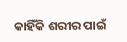କାହିଁକି ଶରୀର ପାଇଁ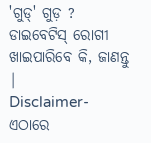'ଗୁଡ୍' ଗୁଡ଼ ? ଡାଇବେଟିସ୍ ରୋଗୀ ଖାଇପାରିବେ କି, ଜାଣନ୍ତୁ |
Disclaimer- ଏଠାରେ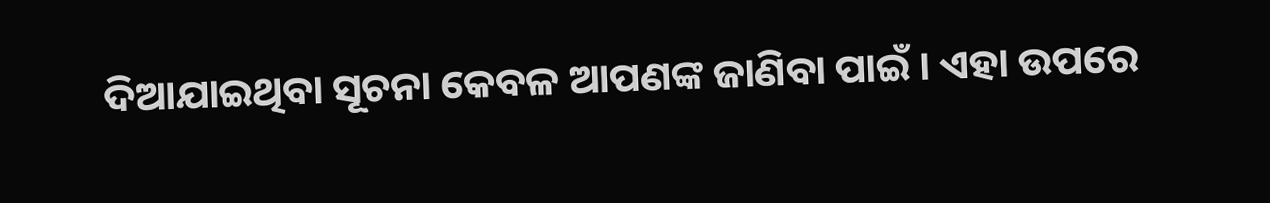ଦିଆଯାଇଥିବା ସୂଚନା କେବଳ ଆପଣଙ୍କ ଜାଣିବା ପାଇଁ । ଏହା ଉପରେ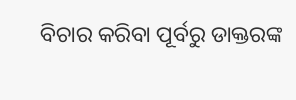ବିଚାର କରିବା ପୂର୍ବରୁ ଡାକ୍ତରଙ୍କ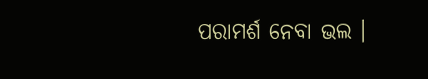ପରାମର୍ଶ ନେବା ଭଲ ।